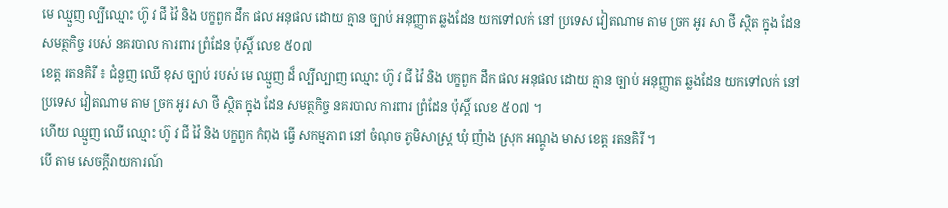មេ ឈ្មួញ ល្បីឈ្មោះ ហ៊ូ វ ជី វ៉ៃ និង បក្ខពួក ដឹក ផល អនុផល ដោយ គ្មាន ច្បាប់ អនុញ្ញាត ឆ្លងដែន យកទៅលក់ នៅ ប្រទេស វៀតណាម តាម ច្រក អូរ សា ថី ស្ថិត ក្នុង ដែន សមត្ថកិច្ច របស់ នគរបាល ការពារ ព្រំដែន ប៉ុស្តិ៍ លេខ ៥០៧
ខេត្ត រតនគិរី ៖ ជំនួញ ឈើ ខុស ច្បាប់ របស់ មេ ឈ្មួញ ដ៏ ល្បីល្បាញ ឈ្មោះ ហ៊ូ វ ជី វ៉ៃ និង បក្ខពួក ដឹក ផល អនុផល ដោយ គ្មាន ច្បាប់ អនុញ្ញាត ឆ្លងដែន យកទៅលក់ នៅ ប្រទេស វៀតណាម តាម ច្រក អូរ សា ថី ស្ថិត ក្នុង ដែន សមត្ថកិច្ច នគរបាល ការពារ ព្រំដែន ប៉ុស្តិ៍ លេខ ៥០៧ ។
ហើយ ឈ្មួញ ឈើ ឈ្មោះ ហ៊ូ វ ជី វ៉ៃ និង បក្ខពួក កំពុង ធ្វើ សកម្មភាព នៅ ចំណុច ភូមិសាស្ត្រ ឃុំ ញ៉ាង ស្រុក អណ្តូង មាស ខេត្ត រតនគិរី ។
បើ តាម សេចក្តីរាយការណ៍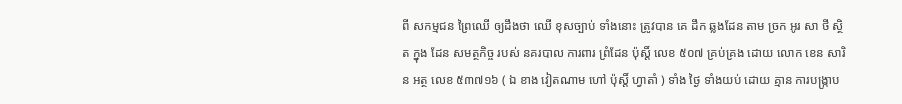ពី សកម្មជន ព្រៃឈើ ឲ្យដឹងថា ឈើ ខុសច្បាប់ ទាំងនោះ ត្រូវបាន គេ ដឹក ឆ្លងដែន តាម ច្រក អូរ សា ថី ស្ថិត ក្នុង ដែន សមត្ថកិច្ច របស់ នគរបាល ការពារ ព្រំដែន ប៉ុស្តិ៍ លេខ ៥០៧ គ្រប់គ្រង ដោយ លោក ខេន សារិន អត្ថ លេខ ៥៣៧១៦ ( ឯ ខាង វៀតណាម ហៅ ប៉ុស្តិ៍ ហ្វាតាំ ) ទាំង ថ្ងៃ ទាំងយប់ ដោយ គ្មាន ការបង្ក្រាប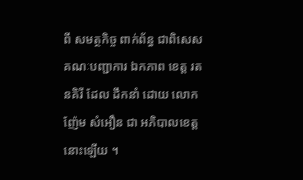ពី សមត្ថកិច្ច ពាក់ព័ន្ធ ជាពិសេស គណៈបញ្ជាការ ឯកភាព ខេត្ត រតនគិរី ដែល ដឹកនាំ ដោយ លោក ញ៉ែម សំអឿន ជា អភិបាលខេត្ត នោះឡើយ ។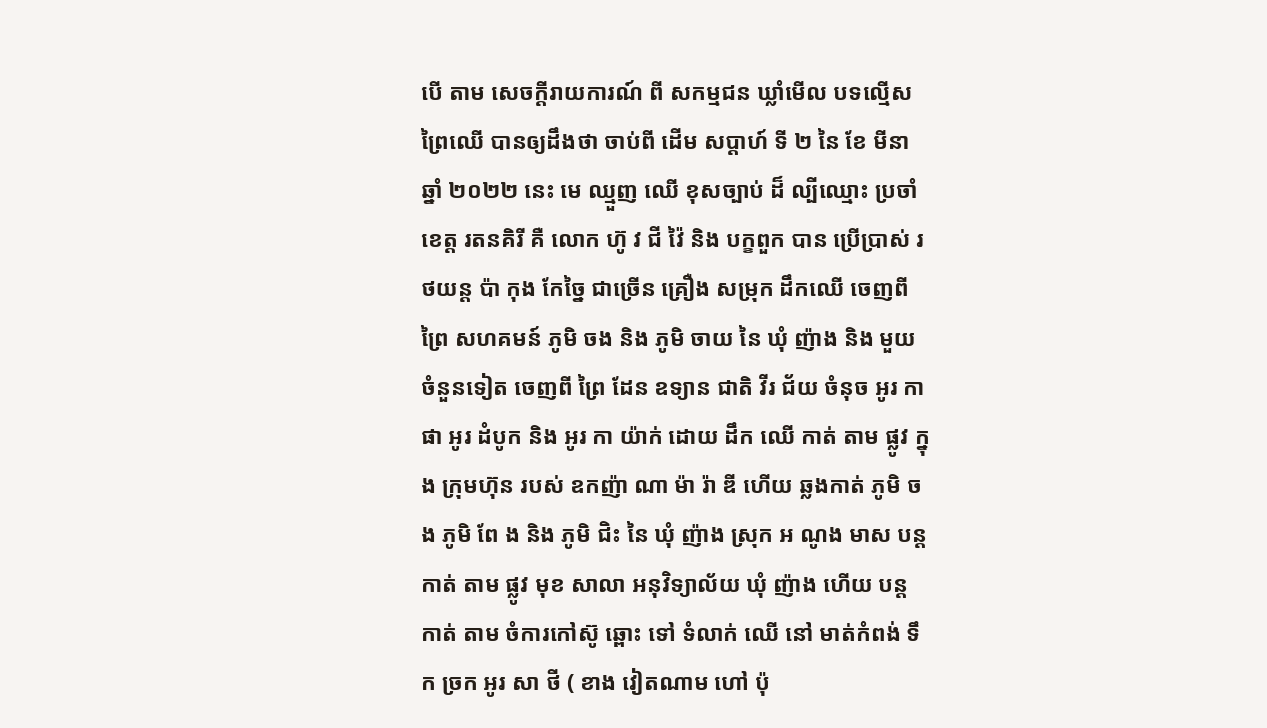បើ តាម សេចក្តីរាយការណ៍ ពី សកម្មជន ឃ្លាំមើល បទល្មើស ព្រៃឈើ បានឲ្យដឹងថា ចាប់ពី ដើម សប្តាហ៍ ទី ២ នៃ ខែ មីនា ឆ្នាំ ២០២២ នេះ មេ ឈ្មួញ ឈើ ខុសច្បាប់ ដ៏ ល្បីឈ្មោះ ប្រចាំ ខេត្ត រតនគិរី គឺ លោក ហ៊ូ វ ជី វ៉ៃ និង បក្ខពួក បាន ប្រើប្រាស់ រថយន្ត ប៉ា កុង កែច្នៃ ជាច្រើន គ្រឿង សម្រុក ដឹកឈើ ចេញពី ព្រៃ សហគមន៍ ភូមិ ចង និង ភូមិ ចាយ នៃ ឃុំ ញ៉ាង និង មួយចំនួនទៀត ចេញពី ព្រៃ ដែន ឧទ្យាន ជាតិ វីរ ជ័យ ចំនុច អូរ កា ផា អូរ ដំបូក និង អូរ កា យ៉ាក់ ដោយ ដឹក ឈើ កាត់ តាម ផ្លូវ ក្នុង ក្រុមហ៊ុន របស់ ឧកញ៉ា ណា ម៉ា រ៉ា ឌី ហើយ ឆ្លងកាត់ ភូមិ ចង ភូមិ ពែ ង និង ភូមិ ជិះ នៃ ឃុំ ញ៉ាង ស្រុក អ ណូង មាស បន្ត កាត់ តាម ផ្លូវ មុខ សាលា អនុវិទ្យាល័យ ឃុំ ញ៉ាង ហើយ បន្ត កាត់ តាម ចំការកៅស៊ូ ឆ្ពោះ ទៅ ទំលាក់ ឈើ នៅ មាត់កំពង់ ទឹក ច្រក អូរ សា ថី ( ខាង វៀតណាម ហៅ ប៉ុ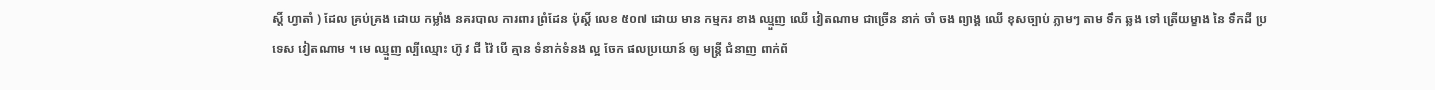ស្តិ៍ ហ្វាតាំ ) ដែល គ្រប់គ្រង ដោយ កម្លាំង នគរបាល ការពារ ព្រំដែន ប៉ុស្តិ៍ លេខ ៥០៧ ដោយ មាន កម្មករ ខាង ឈ្មួញ ឈើ វៀតណាម ជាច្រើន នាក់ ចាំ ចង ព្យាង្គ ឈើ ខុសច្បាប់ ភ្លាមៗ តាម ទឹក ឆ្លង ទៅ ត្រើយម្ខាង នៃ ទឹកដី ប្រទេស វៀតណាម ។ មេ ឈ្មួញ ល្បីឈ្មោះ ហ៊ូ វ ជី វ៉ៃ បើ គ្មាន ទំនាក់ទំនង ល្អ ចែក ផលប្រយោន៍ ឲ្យ មន្ត្រី ជំនាញ ពាក់ព័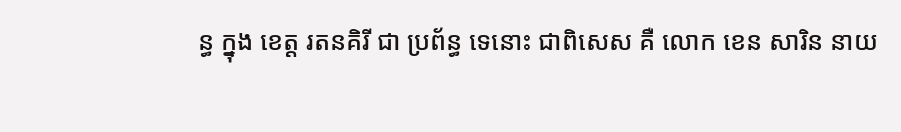ន្ធ ក្នុង ខេត្ត រតនគិរី ជា ប្រព័ន្ធ ទេនោះ ជាពិសេស គឺ លោក ខេន សារិន នាយ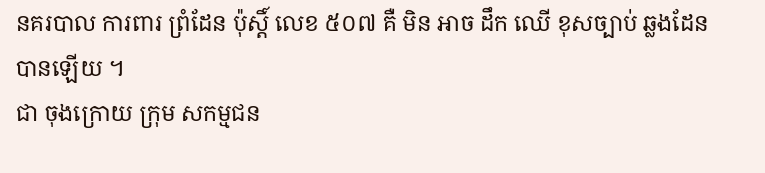នគរបាល ការពារ ព្រំដែន ប៉ុស្តិ៍ លេខ ៥០៧ គឺ មិន អាច ដឹក ឈើ ខុសច្បាប់ ឆ្លងដែន បានឡើយ ។
ជា ចុងក្រោយ ក្រុម សកម្មជន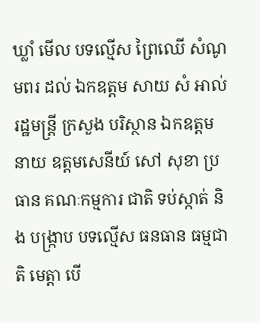ឃ្លាំ មើល បទល្មើស ព្រៃឈើ សំណូមពរ ដល់ ឯកឧត្តម សាយ សំ អាល់ រដ្ឋមន្ត្រី ក្រសួង បរិស្ថាន ឯកឧត្តម នាយ ឧត្តមសេនីយ៍ សៅ សុខា ប្រធាន គណៈកម្មការ ជាតិ ទប់ស្កាត់ និង បង្ក្រាប បទល្មើស ធនធាន ធម្មជាតិ មេត្តា បើ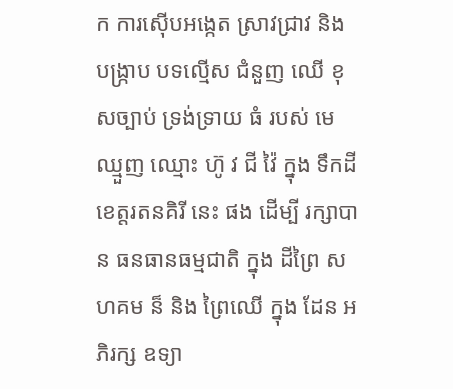ក ការស៊ើបអង្កេត ស្រាវជ្រាវ និង បង្ក្រាប បទល្មើស ជំនួញ ឈើ ខុសច្បាប់ ទ្រង់ទ្រាយ ធំ របស់ មេ ឈ្មួញ ឈ្មោះ ហ៊ូ វ ជី វ៉ៃ ក្នុង ទឹកដី ខេត្តរតនគិរី នេះ ផង ដើម្បី រក្សាបាន ធនធានធម្មជាតិ ក្នុង ដីព្រៃ សហគម ន៏ និង ព្រៃឈើ ក្នុង ដែន អភិរក្ស ឧទ្យា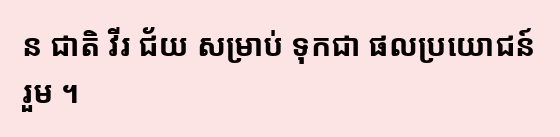ន ជាតិ វីរ ជ័យ សម្រាប់ ទុកជា ផលប្រយោជន៍ រួម ។